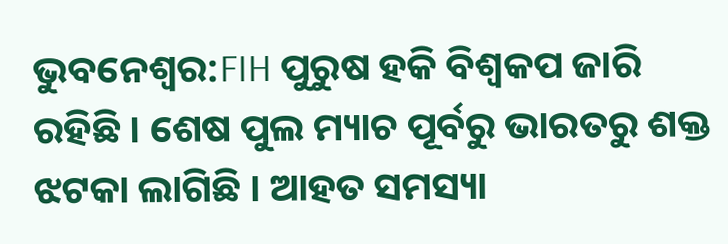ଭୁବନେଶ୍ବର:FIH ପୁରୁଷ ହକି ବିଶ୍ବକପ ଜାରି ରହିଛି । ଶେଷ ପୁଲ ମ୍ୟାଚ ପୂର୍ବରୁ ଭାରତରୁ ଶକ୍ତ ଝଟକା ଲାଗିଛି । ଆହତ ସମସ୍ୟା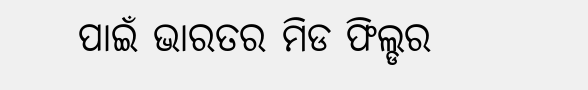ପାଇଁ ଭାରତର ମିଡ ଫିଲ୍ଡର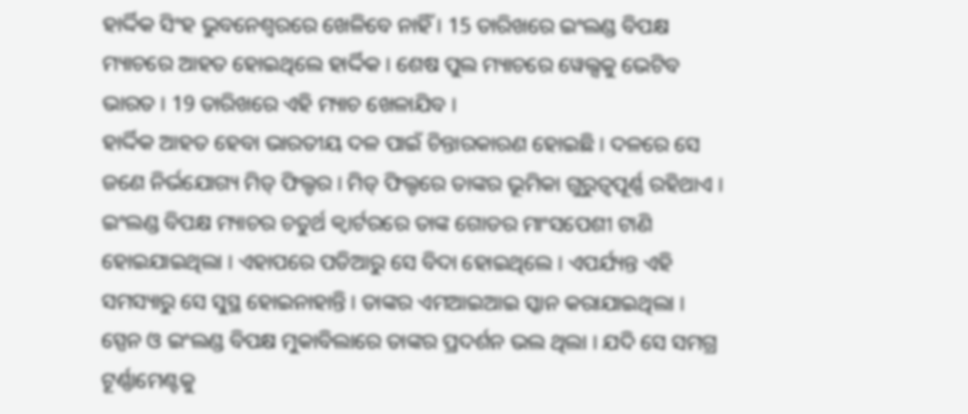ହାର୍ଦ୍ଦିକ ସିଂହ ଭୁବନେଶ୍ବରରେ ଖେଳିବେ ନାହିଁ । 15 ତାରିଖରେ ଇଂଲଣ୍ଡ ବିପକ୍ଷ ମ୍ୟାଚରେ ଆହତ ହୋଇଥିଲେ ହାର୍ଦ୍ଦିକ । ଶେଷ ପୁଲ ମ୍ୟାଚରେ ୱେଲ୍ସକୁ ଭେଟିବ ଭାରତ । 19 ତାରିଖରେ ଏହି ମ୍ୟାଚ ଖେଳାଯିବ ।
ହାର୍ଦ୍ଦିକ ଆହତ ହେବା ଭାରତୀୟ ଦଳ ପାଇଁ ଚିନ୍ତାରକାରଣ ହୋଇଛି । ଦଳରେ ସେ ଜଣେ ନିର୍ଭଯୋଗ୍ୟ ମିଡ୍ ଫିଲ୍ଡର । ମିଡ୍ ଫିଲ୍ଡରେ ତାଙ୍କର ଭୂମିକା ଗୁରୁତ୍ବପୂର୍ଣ୍ଣ ରହିଥାଏ । ଇଂଲଣ୍ଡ ବିପକ୍ଷ ମ୍ୟାଚର ଚତୁର୍ଥ କ୍ବାର୍ଟରରେ ତାଙ୍କ ଗୋଡର ମାଂସପେଶୀ ଟାଣି ହୋଇଯାଇଥିଲା । ଏହାପରେ ପଡିଆରୁ ସେ ବିଦା ହୋଇଥିଲେ । ଏପର୍ଯ୍ୟନ୍ତ ଏହି ସମସ୍ୟାରୁ ସେ ସୁସ୍ଥ ହୋଇନାହାନ୍ତି । ତାଙ୍କର ଏମଆଇଆଇ ସ୍କାନ କରାଯାଇଥିଲା । ସ୍ପେନ ଓ ଇଂଲଣ୍ଡ ବିପକ୍ଷ ମୁକାବିଲାରେ ତାଙ୍କର ପ୍ରଦର୍ଶନ ଭଲ ଥିଲା । ଯଦି ସେ ସମଗ୍ର ଟୂର୍ଣ୍ଣାମେଣ୍ଟକୁ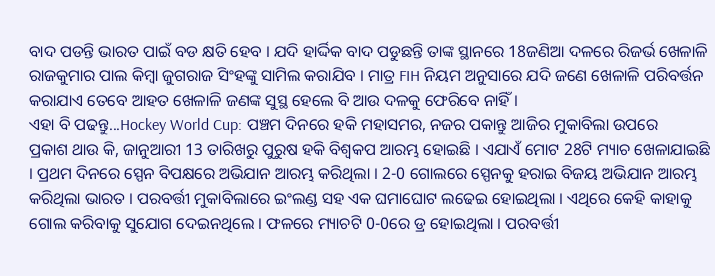ବାଦ ପଡନ୍ତି ଭାରତ ପାଇଁ ବଡ କ୍ଷତି ହେବ । ଯଦି ହାର୍ଦ୍ଦିକ ବାଦ ପଡୁଛନ୍ତି ତାଙ୍କ ସ୍ଥାନରେ 18ଜଣିଆ ଦଳରେ ରିଜର୍ଭ ଖେଳାଳି ରାଜକୁମାର ପାଲ କିମ୍ବା ଜୁଗରାଜ ସିଂହଙ୍କୁ ସାମିଲ କରାଯିବ । ମାତ୍ର FIH ନିୟମ ଅନୁସାରେ ଯଦି ଜଣେ ଖେଳାଳି ପରିବର୍ତ୍ତନ କରାଯାଏ ତେବେ ଆହତ ଖେଳାଳି ଜଣଙ୍କ ସୁସ୍ଥ ହେଲେ ବି ଆଉ ଦଳକୁ ଫେରିବେ ନାହିଁ ।
ଏହା ବି ପଢନ୍ତୁ...Hockey World Cup: ପଞ୍ଚମ ଦିନରେ ହକି ମହାସମର, ନଜର ପକାନ୍ତୁ ଆଜିର ମୁକାବିଲା ଉପରେ
ପ୍ରକାଶ ଥାଉ କି, ଜାନୁଆରୀ 13 ତାରିଖରୁ ପୁରୁଷ ହକି ବିଶ୍ବକପ ଆରମ୍ଭ ହୋଇଛି । ଏଯାଏଁ ମୋଟ 28ଟି ମ୍ୟାଚ ଖେଳାଯାଇଛି । ପ୍ରଥମ ଦିନରେ ସ୍ପେନ ବିପକ୍ଷରେ ଅଭିଯାନ ଆରମ୍ଭ କରିଥିଲା । 2-0 ଗୋଲରେ ସ୍ପେନକୁ ହରାଇ ବିଜୟ ଅଭିଯାନ ଆରମ୍ଭ କରିଥିଲା ଭାରତ । ପରବର୍ତ୍ତୀ ମୁକାବିଲାରେ ଇଂଲଣ୍ଡ ସହ ଏକ ଘମାଘୋଟ ଲଢେଇ ହୋଇଥିଲା । ଏଥିରେ କେହି କାହାକୁ ଗୋଲ କରିବାକୁ ସୁଯୋଗ ଦେଇନଥିଲେ । ଫଳରେ ମ୍ୟାଚଟି 0-0ରେ ଡ୍ର ହୋଇଥିଲା । ପରବର୍ତ୍ତୀ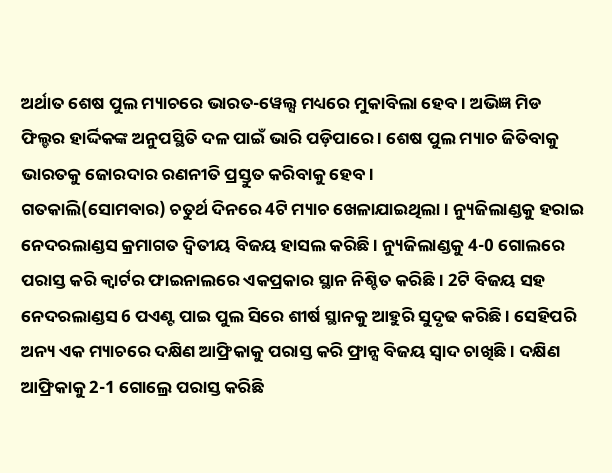ଅର୍ଥାତ ଶେଷ ପୁଲ ମ୍ୟାଚରେ ଭାରତ-ୱେଲ୍ସ ମଧ୍ୟରେ ମୁକାବିଲା ହେବ । ଅଭିଜ୍ଞ ମିଡ ଫିଲ୍ଡର ହାର୍ଦ୍ଦିକଙ୍କ ଅନୁପସ୍ଥିତି ଦଳ ପାଇଁ ଭାରି ପଡ଼ିପାରେ । ଶେଷ ପୁଲ ମ୍ୟାଚ ଜିତିବାକୁ ଭାରତକୁ ଜୋରଦାର ରଣନୀତି ପ୍ରସ୍ତୁତ କରିବାକୁ ହେବ ।
ଗତକାଲି(ସୋମବାର) ଚତୁର୍ଥ ଦିନରେ 4ଟି ମ୍ୟାଚ ଖେଳାଯାଇଥିଲା । ନ୍ୟୁଜିଲାଣ୍ଡକୁ ହରାଇ ନେଦରଲାଣ୍ଡସ କ୍ରମାଗତ ଦ୍ବିତୀୟ ବିଜୟ ହାସଲ କରିଛି । ନ୍ୟୁଜିଲାଣ୍ଡକୁ 4-0 ଗୋଲରେ ପରାସ୍ତ କରି କ୍ବାର୍ଟର ଫାଇନାଲରେ ଏକପ୍ରକାର ସ୍ଥାନ ନିଶ୍ଚିତ କରିଛି । 2ଟି ବିଜୟ ସହ ନେଦରଲାଣ୍ଡସ 6 ପଏଣ୍ଟ ପାଇ ପୁଲ ସିରେ ଶୀର୍ଷ ସ୍ଥାନକୁ ଆହୁରି ସୁଦୃଢ କରିଛି । ସେହିପରି ଅନ୍ୟ ଏକ ମ୍ୟାଚରେ ଦକ୍ଷିଣ ଆଫ୍ରିକାକୁ ପରାସ୍ତ କରି ଫ୍ରାନ୍ସ ବିଜୟ ସ୍ବାଦ ଚାଖିଛି । ଦକ୍ଷିଣ ଆଫ୍ରିକାକୁ 2-1 ଗୋଲ୍ରେ ପରାସ୍ତ କରିଛି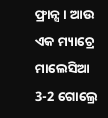ଫ୍ରାନ୍ସ । ଆଉ ଏକ ମ୍ୟାଚ୍ରେ ମାଲେସିଆ 3-2 ଗୋଲ୍ରେ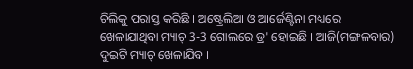ଚିଲିକୁ ପରାସ୍ତ କରିଛି । ଅଷ୍ଟ୍ରେଲିଆ ଓ ଆର୍ଜେଣ୍ଟିନା ମଧ୍ୟରେ ଖେଳାଯାଥିବା ମ୍ୟାଚ୍ 3-3 ଗୋଲରେ ଡ୍ର' ହୋଇଛି । ଆଜି(ମଙ୍ଗଳବାର) ଦୁଇଟି ମ୍ୟାଚ୍ ଖେଳାଯିବ ।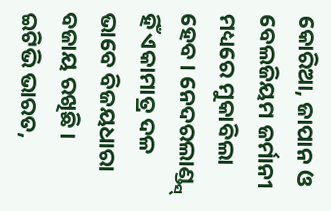କୋରିଆ, ଜାପାନ ଓ ବେଲଜିୟମ ଜର୍ମାନୀ ମଧ୍ୟରେ ମୁକାବିଲା ହେବ । ନେଦରଲାଣ୍ଡ୍ସ୍ ହିଁ ଏକାମାତ୍ର ଦଳ ଭାବେ ବିଜୟଧାରା ବଜାୟ ରଖିଛି ।
ଇଟିଭି ଭାରତ,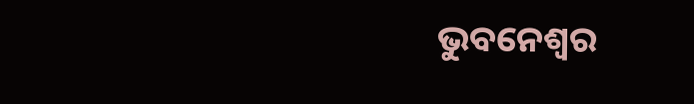ଭୁବନେଶ୍ବର